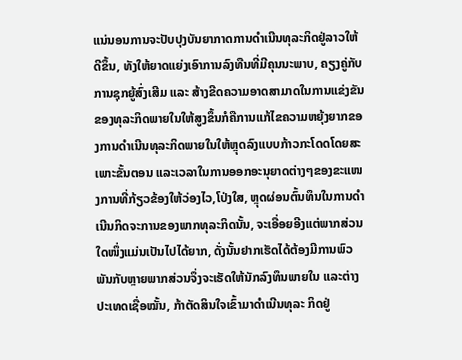ແນ່ນອນການຈະປັບປຸງບັນຍາກາດການດຳເນີນທຸລະກິດຢູ່ລາວໃຫ້ດີຂຶ້ນ, ທັງໃຫ້ຍາດແຍ່ງເອົາການລົງທືນທີ່ມີຄຸນນະພາບ, ຄຽງຄູ່ກັບການຊຸກຍູ້ສົ່ງເສີມ ແລະ ສ້າງຂີດຄວາມອາດສາມາດໃນການແຂ່ງຂັນຂອງທຸລະກິດພາຍໃນໃຫ້ສູງຂຶ້ນກໍຄືການແກ້ໄຂຄວາມຫຍຸ້ງຍາກຂອງການດຳເນີນທຸລະກິດພາຍໃນໃຫ້ຫຼຸດລົງແບບກ້າວກະໂດດໂດຍສະເພາະຂັ້ນຕອນ ແລະເວລາໃນການອອກອະນຸຍາດຕ່າງໆຂອງຂະແໜງການທີ່ກ້ຽວຂ້ອງໃຫ້ວ່ອງໄວ,ໂປ່ງໃສ, ຫຼຸດຜ່ອນຕົ້ນທຶນໃນການດຳເນີນກິດຈະການຂອງພາກທຸລະກິດນັ້ນ, ຈະເອື່ອຍອີງແຕ່ພາກສ່ວນໃດໜຶ່ງແມ່ນເປັນໄປໄດ້ຍາກ, ດັ່ງນັ້ນຢາກເຮັດໄດ້ຕ້ອງມີການພົວພັນກັບຫຼາຍພາກສ່ວນຈຶ່ງຈະເຮັດໃຫ້ນັກລົງທຶນພາຍໃນ ແລະຕ່າງປະເທດເຊື່ອໝັ້ນ, ກ້າຕັດສິນໃຈເຂົ້າມາດຳເນີນທຸລະ ກິດຢູ່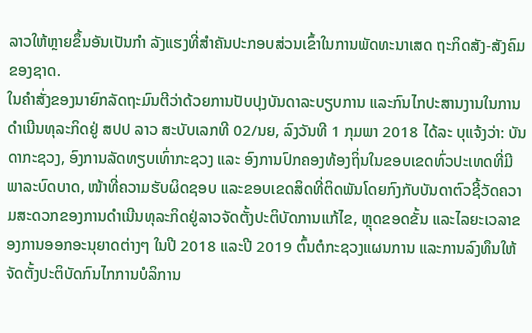ລາວໃຫ້ຫຼາຍຂຶ້ນອັນເປັນກຳ ລັງແຮງທີ່ສຳຄັນປະກອບສ່ວນເຂົ້າໃນການພັດທະນາເສດ ຖະກິດສັງ-ສັງຄົມຂອງຊາດ.
ໃນຄຳສັ່ງຂອງນາຍົກລັດຖະມົນຕີວ່າດ້ວຍການປັບປຸງບັນດາລະບຽບການ ແລະກົນໄກປະສານງານໃນການດຳເນີນທຸລະກິດຢູ່ ສປປ ລາວ ສະບັບເລກທີ 02/ນຍ, ລົງວັນທີ 1 ກຸມພາ 2018 ໄດ້ລະ ບຸແຈ້ງວ່າ: ບັນດາກະຊວງ, ອົງການລັດທຽບເທົ່າກະຊວງ ແລະ ອົງການປົກຄອງທ້ອງຖິ່ນໃນຂອບເຂດທົ່ວປະເທດທີ່ມີພາລະບົດບາດ, ໜ້າທີ່ຄວາມຮັບຜິດຊອບ ແລະຂອບເຂດສິດທີ່ຕິດພັນໂດຍກົງກັບບັນດາຕົວຊີ້ວັດຄວາມສະດວກຂອງການດຳເນີນທຸລະກິດຢູ່ລາວຈັດຕັ້ງປະຕິບັດການແກ້ໄຂ, ຫຼຸດຂອດຂັ້ນ ແລະໄລຍະເວລາຂອງການອອກອະນຸຍາດຕ່າງໆ ໃນປີ 2018 ແລະປີ 2019 ຕົ້ນຕໍກະຊວງແຜນການ ແລະການລົງທຶນໃຫ້ຈັດຕັ້ງປະຕິບັດກົນໄກການບໍລິການ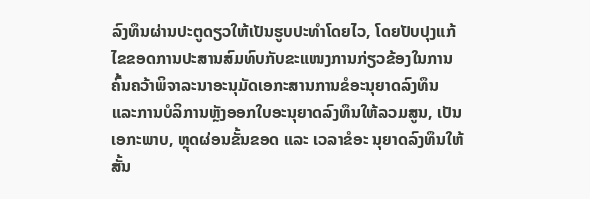ລົງທຶນຜ່ານປະຕູດຽວໃຫ້ເປັນຮູບປະທຳໂດຍໄວ, ໂດຍປັບປຸງແກ້ໄຂຂອດການປະສານສົມທົບກັບຂະແໜງການກ່ຽວຂ້ອງໃນການຄົ້ນຄວ້າພິຈາລະນາອະນຸມັດເອກະສານການຂໍອະນຸຍາດລົງທຶນ ແລະການບໍລິການຫຼັງອອກໃບອະນຸຍາດລົງທຶນໃຫ້ລວມສູນ, ເປັນເອກະພາບ, ຫຼຸດຜ່ອນຂັ້ນຂອດ ແລະ ເວລາຂໍອະ ນຸຍາດລົງທຶນໃຫ້ສັ້ນ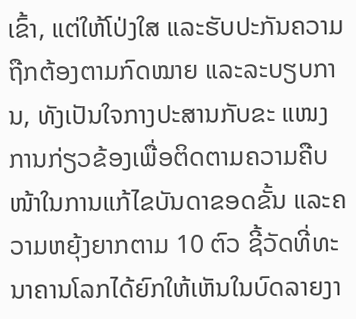ເຂົ້າ, ແຕ່ໃຫ້ໂປ່ງໃສ ແລະຮັບປະກັນຄວາມຖືກຕ້ອງຕາມກົດໝາຍ ແລະລະບຽບການ, ທັງເປັນໃຈກາງປະສານກັບຂະ ແໜງການກ່ຽວຂ້ອງເພື່ອຕິດຕາມຄວາມຄືບໜ້າໃນການແກ້ໄຂບັນດາຂອດຂັ້ນ ແລະຄວາມຫຍຸ້ງຍາກຕາມ 10 ຕົວ ຊີ້ວັດທີ່ທະນາຄານໂລກໄດ້ຍົກໃຫ້ເຫັນໃນບົດລາຍງາ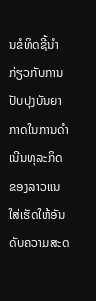ນຂໍທິດຊີ້ນຳກ່ຽວກັບການປັບປຸງບັນຍາກາດໃນການດຳເນີນທຸລະກິດຂອງລາວແນໃສ່ເຮັດໃຫ້ອັນດັບຄວາມສະດ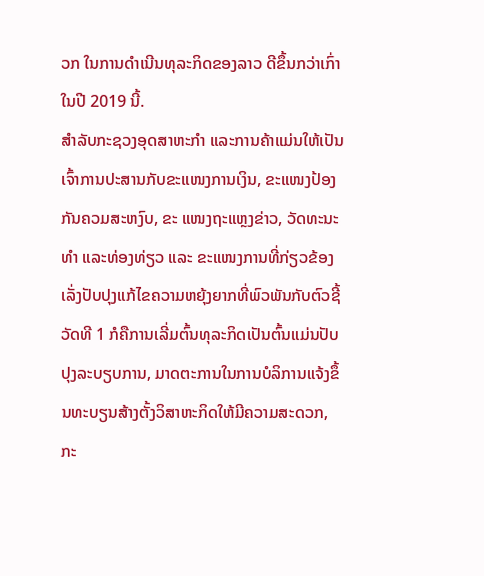ວກ ໃນການດຳເນີນທຸລະກິດຂອງລາວ ດີຂຶ້ນກວ່າເກົ່າ ໃນປີ 2019 ນີ້.
ສຳລັບກະຊວງອຸດສາຫະກຳ ແລະການຄ້າແມ່ນໃຫ້ເປັນເຈົ້າການປະສານກັບຂະແໜງການເງິນ, ຂະແໜງປ້ອງກັນຄວມສະຫງົບ, ຂະ ແໜງຖະແຫຼງຂ່າວ, ວັດທະນະທຳ ແລະທ່ອງທ່ຽວ ແລະ ຂະແໜງການທີ່ກ່ຽວຂ້ອງເລັ່ງປັບປຸງແກ້ໄຂຄວາມຫຍຸ້ງຍາກທີ່ພົວພັນກັບຕົວຊີ້ວັດທີ 1 ກໍຄືການເລີ່ມຕົ້ນທຸລະກິດເປັນຕົ້ນແມ່ນປັບປຸງລະບຽບການ, ມາດຕະການໃນການບໍລິການແຈ້ງຂຶ້ນທະບຽນສ້າງຕັ້ງວິສາຫະກິດໃຫ້ມີຄວາມສະດວກ, ກະ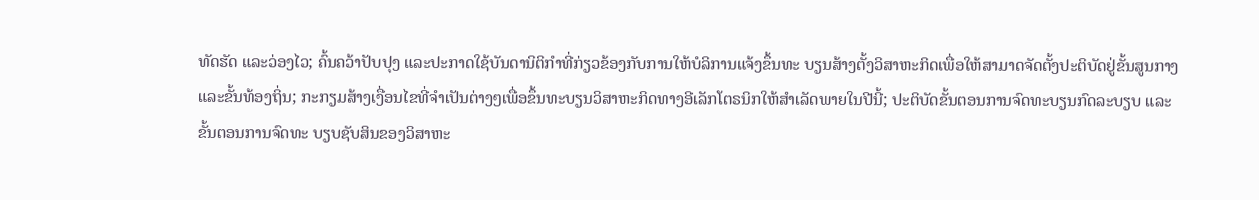ທັດຮັດ ແລະວ່ອງໄວ; ຄົ້ນຄວ້າປັບປຸງ ແລະປະກາດໃຊ້ບັນດານິຕິກຳທີ່ກ່ຽວຂ້ອງກັບການໃຫ້ບໍລິການແຈ້ງຂຶ້ນທະ ບຽນສ້າງຕັ້ງວິສາຫະກິດເພື່ອໃຫ້ສາມາດຈັດຕັ້ງປະຕິບັດຢູ່ຂັ້ນສູນກາງ ແລະຂັ້ນທ້ອງຖິ່ນ; ກະກຽມສ້າງເງື່ອນໄຂທີ່ຈຳເປັນຕ່າງໆເພື່ອຂຶ້ນທະບຽນວິສາຫະກິດທາງອີເລັກໂຕຣນິກໃຫ້ສໍາເລັດພາຍໃນປີນີ້; ປະຕິບັດຂັ້ນຕອນການຈົດທະບຽນກົດລະບຽບ ແລະຂັ້ນຕອນການຈົດທະ ບຽບຊັບສິນຂອງວິສາຫະ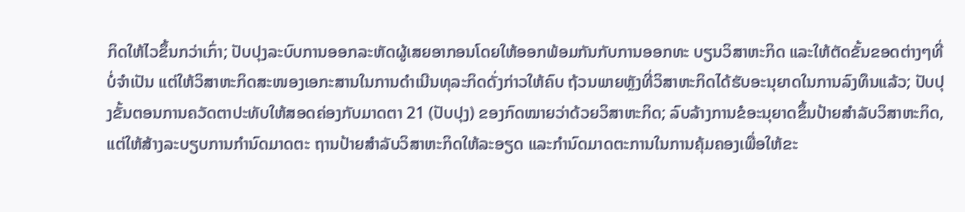ກິດໃຫ້ໄວຂຶ້ນກວ່າເກົ່າ; ປັບປຸງລະບົບການອອກລະຫັດຜູ້ເສຍອາກອນໂດຍໃຫ້ອອກພ້ອມກັນກັບການອອກທະ ບຽນວິສາຫະກິດ ແລະໃຫ້ຕັດຂັ້ນຂອດຕ່າງໆທີ່ບໍ່ຈຳເປັນ ແຕ່ໃຫ້ວິສາຫະກິດສະໜອງເອກະສານໃນການດຳເນີນທຸລະກິດດັ່ງກ່າວໃຫ້ຄົບ ຖ້ວນພາຍຫຼັງທີ່ວິສາຫະກິດໄດ້ຮັບອະນຸຍາດໃນການລົງທຶນແລ້ວ; ປັບປຸງຂັ້ນຕອນການຄວັດຕາປະທັບໃຫ້ສອດຄ່ອງກັບມາດຕາ 21 (ປັບປຸງ) ຂອງກົດໝາຍວ່າດ້ວຍວິສາຫະກິດ; ລົບລ້າງການຂໍອະນຸຍາດຂຶ້ນປ້າຍສຳລັບວິສາຫະກິດ, ແຕ່ໃຫ້ສ້າງລະບຽບການກຳນົດມາດຕະ ຖານປ້າຍສຳລັບວິສາຫະກິດໃຫ້ລະອຽດ ແລະກຳນົດມາດຕະການໃນການຄຸ້ມຄອງເພື່ອໃຫ້ຂະ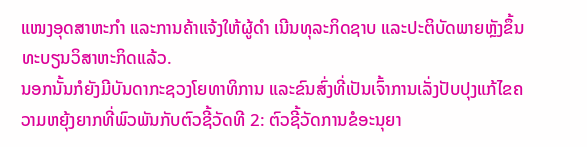ແໜງອຸດສາຫະກຳ ແລະການຄ້າແຈ້ງໃຫ້ຜູ້ດຳ ເນີນທຸລະກິດຊາບ ແລະປະຕິບັດພາຍຫຼັງຂຶ້ນທະບຽນວິສາຫະກິດແລ້ວ.
ນອກນັ້ນກໍຍັງມີບັນດາກະຊວງໂຍທາທິການ ແລະຂົນສົ່ງທີ່ເປັນເຈົ້າການເລັ່ງປັບປຸງແກ້ໄຂຄວາມຫຍຸ້ງຍາກທີ່ພົວພັນກັບຕົວຊີ້ວັດທີ 2: ຕົວຊີ້ວັດການຂໍອະນຸຍາ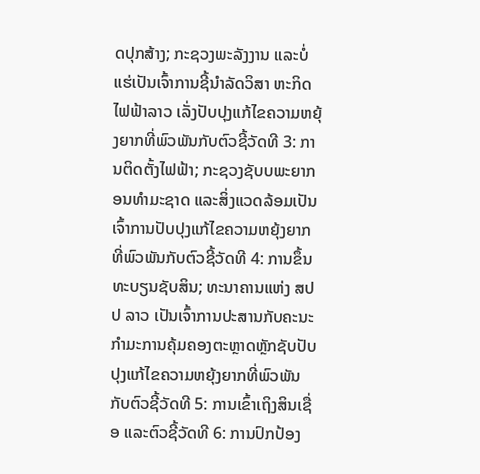ດປຸກສ້າງ; ກະຊວງພະລັງງານ ແລະບໍ່ແຮ່ເປັນເຈົ້າການຊີ້ນຳລັດວິສາ ຫະກິດໄຟຟ້າລາວ ເລັ່ງປັບປຸງແກ້ໄຂຄວາມຫຍຸ້ງຍາກທີ່ພົວພັນກັບຕົວຊີ້ວັດທີ 3: ການຕິດຕັ້ງໄຟຟ້າ; ກະຊວງຊັບບພະຍາກອນທໍາມະຊາດ ແລະສິ່ງແວດລ້ອມເປັນເຈົ້າການປັບປຸງແກ້ໄຂຄວາມຫຍຸ້ງຍາກທີ່ພົວພັນກັບຕົວຊີ້ວັດທີ 4: ການຂຶ້ນທະບຽນຊັບສິນ; ທະນາຄານແຫ່ງ ສປປ ລາວ ເປັນເຈົ້າການປະສານກັບຄະນະກຳມະການຄຸ້ມຄອງຕະຫຼາດຫຼັກຊັບປັບປຸງແກ້ໄຂຄວາມຫຍຸ້ງຍາກທີ່ພົວພັນກັບຕົວຊີ້ວັດທີ 5: ການເຂົ້າເຖິງສິນເຊື່ອ ແລະຕົວຊີ້ວັດທີ 6: ການປົກປ້ອງ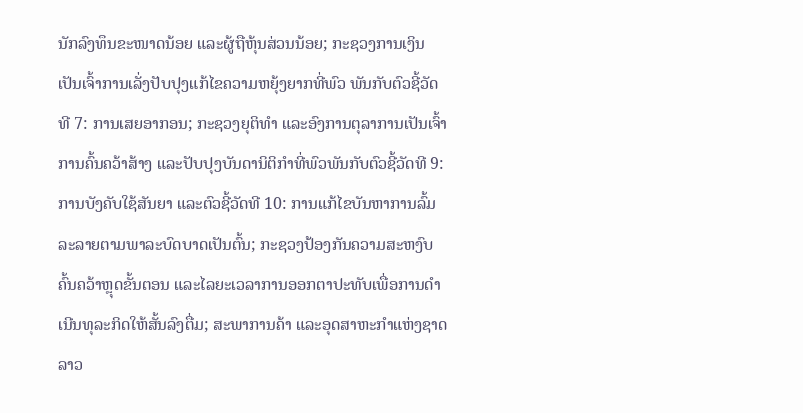ນັກລົງທຶນຂະໜາດນ້ອຍ ແລະຜູ້ຖືຫຸ້ນສ່ວນນ້ອຍ; ກະຊວງການເງິນເປັນເຈົ້າການເລັ່ງປັບປຸງແກ້ໄຂຄວາມຫຍຸ້ງຍາກທີ່ພົວ ພັນກັບຕົວຊີ້ວັດທີ 7: ການເສຍອາກອນ; ກະຊວງຍຸຕິທຳ ແລະອົງການຕຸລາການເປັນເຈົ້າການຄົ້ນຄວ້າສ້າງ ແລະປັບປຸງບັນດານິຕິກຳທີ່ພົວພັນກັບຕົວຊີ້ວັດທີ 9: ການບັງຄັບໃຊ້ສັນຍາ ແລະຕົວຊີ້ວັດທີ 10: ການແກ້ໄຂບັນຫາການລົ້ມລະລາຍຕາມພາລະບົດບາດເປັນຕົ້ນ; ກະຊວງປ້ອງກັນຄວາມສະຫງົບຄົ້ນຄວ້າຫຼຸດຂັ້ນຕອນ ແລະໄລຍະເວລາການອອກຕາປະທັບເພື່ອການດຳເນີນທຸລະກິດໃຫ້ສັ້ນລົງຕື່ມ; ສະພາການຄ້າ ແລະອຸດສາຫະກໍາແຫ່ງຊາດລາວ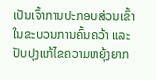ເປັນເຈົ້າການປະກອບສ່ວນເຂົ້າໃນຂະບວນການຄົ້ນຄວ້າ ແລະປັບປຸງແກ້ໄຂຄວາມຫຍຸ້ງຍາກ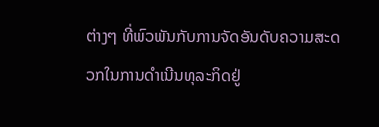ຕ່າງໆ ທີ່ພົວພັນກັບການຈັດອັນດັບຄວາມສະດວກໃນການດຳເນີນທຸລະກິດຢູ່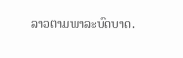ລາວຕາມພາລະບົດບາດ.